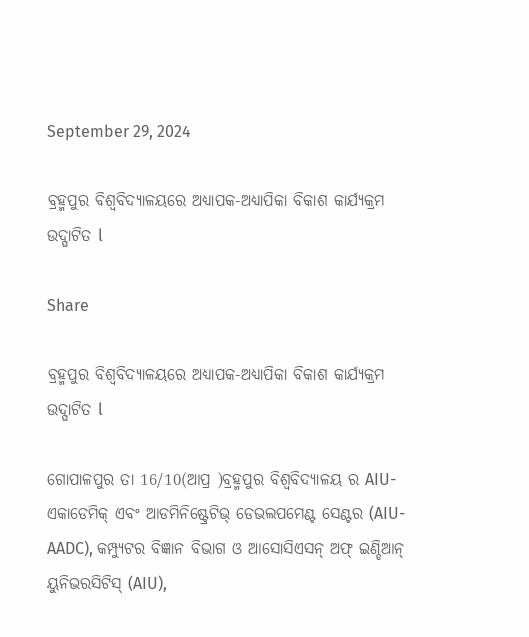September 29, 2024

ବ୍ରହ୍ମପୁର ବିଶ୍ୱବିଦ୍ୟାଳୟରେ ଅଧ୍ୟାପକ-ଅଧ୍ୟାପିକା ବିକାଶ କାର୍ଯ୍ୟକ୍ରମ ଉଦ୍ଘାଟିତ l

Share

ବ୍ରହ୍ମପୁର ବିଶ୍ୱବିଦ୍ୟାଳୟରେ ଅଧ୍ୟାପକ-ଅଧ୍ୟାପିକା ବିକାଶ କାର୍ଯ୍ୟକ୍ରମ ଉଦ୍ଘାଟିତ l

ଗୋପାଳପୁର ତା 16/10(ଆପ୍ର )ବ୍ରହ୍ମପୁର ବିଶ୍ୱବିଦ୍ୟାଳୟ ର AIU- ଏକାଡେମିକ୍ ଏବଂ ଆଡମିନିଷ୍ଟ୍ରେଟିଭ୍ ଡେଭଲପମେଣ୍ଟ ସେଣ୍ଟର (AIU-AADC), କମ୍ପ୍ୟୁଟର ବିଜ୍ଞାନ ବିଭାଗ ଓ ଆସୋସିଏସନ୍ ଅଫ୍ ଇଣ୍ଡିଆନ୍ ୟୁନିଭରସିଟିସ୍ (AIU),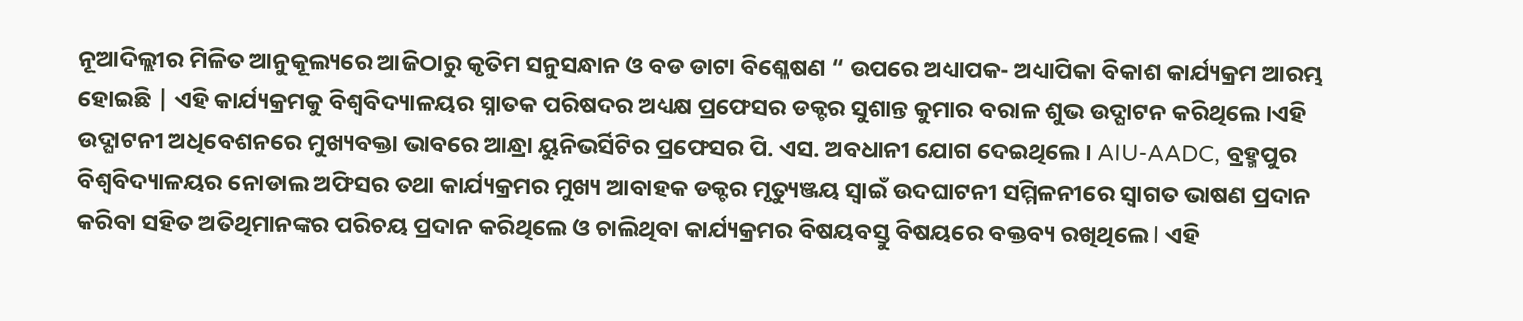ନୂଆଦିଲ୍ଲୀର ମିଳିତ ଆନୁକୂଲ୍ୟରେ ଆଜିଠାରୁ କୃତିମ ସନୁସନ୍ଧାନ ଓ ବଡ ଡାଟା ବିଶ୍ଳେଷଣ “ ଉପରେ ଅଧ୍ୟାପକ- ଅଧ୍ୟାପିକା ବିକାଶ କାର୍ଯ୍ୟକ୍ରମ ଆରମ୍ଭ ହୋଇଛି | ଏହି କାର୍ଯ୍ୟକ୍ରମକୁ ବିଶ୍ୱବିଦ୍ୟାଳୟର ସ୍ନାତକ ପରିଷଦର ଅଧ୍ୟକ୍ଷ ପ୍ରଫେସର ଡକ୍ଟର ସୁଶାନ୍ତ କୁମାର ବରାଳ ଶୁଭ ଉଦ୍ଘାଟନ କରିଥିଲେ।ଏହି ଉଦ୍ଘାଟନୀ ଅଧିବେଶନରେ ମୁଖ୍ୟବକ୍ତା ଭାବରେ ଆନ୍ଧ୍ରା ୟୁନିଭର୍ସିଟିର ପ୍ରଫେସର ପି. ଏସ. ଅବଧାନୀ ଯୋଗ ଦେଇଥିଲେ। AIU-AADC, ବ୍ରହ୍ମପୁର ବିଶ୍ୱବିଦ୍ୟାଳୟର ନୋଡାଲ ଅଫିସର ତଥା କାର୍ଯ୍ୟକ୍ରମର ମୁଖ୍ୟ ଆବାହକ ଡକ୍ଟର ମୃତ୍ୟୁଞ୍ଜୟ ସ୍ୱାଇଁ ଉଦଘାଟନୀ ସମ୍ମିଳନୀରେ ସ୍ୱାଗତ ଭାଷଣ ପ୍ରଦାନ କରିବା ସହିତ ଅତିଥିମାନଙ୍କର ପରିଚୟ ପ୍ରଦାନ କରିଥିଲେ ଓ ଚାଲିଥିବା କାର୍ଯ୍ୟକ୍ରମର ବିଷୟବସ୍ତୁ ବିଷୟରେ ବକ୍ତବ୍ୟ ରଖିଥିଲେ l ଏହି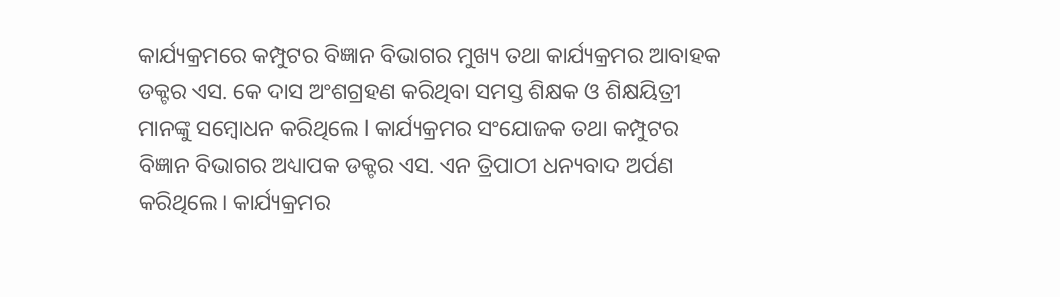କାର୍ଯ୍ୟକ୍ରମରେ କମ୍ପୁଟର ବିଜ୍ଞାନ ବିଭାଗର ମୁଖ୍ୟ ତଥା କାର୍ଯ୍ୟକ୍ରମର ଆବାହକ ଡକ୍ଟର ଏସ. କେ ଦାସ ଅଂଶଗ୍ରହଣ କରିଥିବା ସମସ୍ତ ଶିକ୍ଷକ ଓ ଶିକ୍ଷୟିତ୍ରୀ ମାନଙ୍କୁ ସମ୍ବୋଧନ କରିଥିଲେ l କାର୍ଯ୍ୟକ୍ରମର ସଂଯୋଜକ ତଥା କମ୍ପୁଟର ବିଜ୍ଞାନ ବିଭାଗର ଅଧ୍ୟାପକ ଡକ୍ଟର ଏସ. ଏନ ତ୍ରିପାଠୀ ଧନ୍ୟବାଦ ଅର୍ପଣ କରିଥିଲେ। କାର୍ଯ୍ୟକ୍ରମର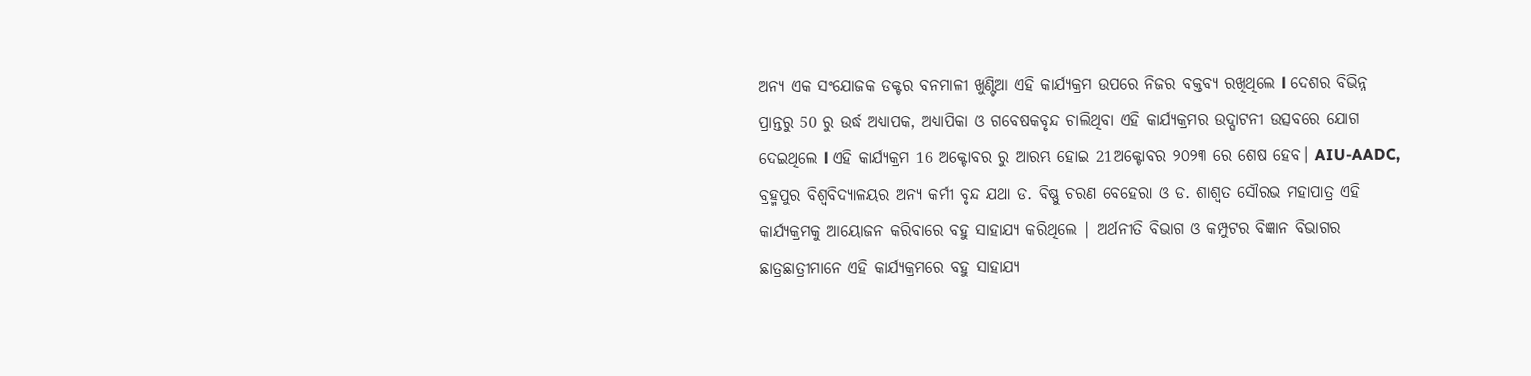ଅନ୍ୟ ଏକ ସଂଯୋଜକ ଡକ୍ଟର ବନମାଳୀ ଖୁଣ୍ଟିଆ ଏହି କାର୍ଯ୍ୟକ୍ରମ ଉପରେ ନିଜର ବକ୍ତବ୍ୟ ରଖିଥିଲେ l ଦେଶର ବିଭିନ୍ନ ପ୍ରାନ୍ତରୁ 50 ରୁ ଉର୍ଦ୍ଧ ଅଧ୍ୟାପକ, ଅଧ୍ୟାପିକା ଓ ଗବେଷକବୃନ୍ଦ ଚାଲିଥିବା ଏହି କାର୍ଯ୍ୟକ୍ରମର ଉଦ୍ଘାଟନୀ ଉତ୍ସବରେ ଯୋଗ ଦେଇଥିଲେ l ଏହି କାର୍ଯ୍ୟକ୍ରମ 16 ଅକ୍ଟୋବର ରୁ ଆରମ୍ଭ ହୋଇ 21ଅକ୍ଟୋବର ୨୦୨୩ ରେ ଶେଷ ହେବ। AIU-AADC, ବ୍ରହ୍ମପୁର ବିଶ୍ୱବିଦ୍ୟାଳୟର ଅନ୍ୟ କର୍ମୀ ବୃନ୍ଦ ଯଥା ଡ. ବିଷ୍ଣୁ ଚରଣ ବେହେରା ଓ ଡ. ଶାଶ୍ୱତ ସୌରଭ ମହାପାତ୍ର ଏହି କାର୍ଯ୍ୟକ୍ରମକୁ ଆୟୋଜନ କରିବାରେ ବହୁ ସାହାଯ୍ୟ କରିଥିଲେ | ଅର୍ଥନୀତି ବିଭାଗ ଓ କମ୍ପୁଟର ବିଜ୍ଞାନ ବିଭାଗର ଛାତ୍ରଛାତ୍ରୀମାନେ ଏହି କାର୍ଯ୍ୟକ୍ରମରେ ବହୁ ସାହାଯ୍ୟ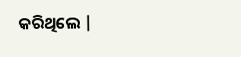କରିଥିଲେ |